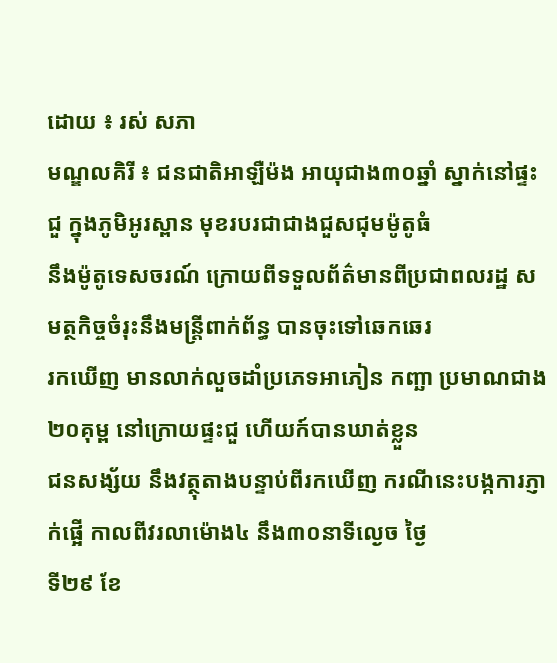ដោយ ៖ រស់ សភា
មណ្ឌលគិរី ៖ ជនជាតិអាឡឺម៉ង អាយុជាង៣០ឆ្នាំ ស្នាក់នៅផ្ទះជួ ក្នុងភូមិអូរស្ពាន មុខរបរជាជាងជួសជុមម៉ូតូធំ
នឹងម៉ូតូទេសចរណ៍ ក្រោយពីទទួលព័ត៌មានពីប្រជាពលរដ្ឋ សមត្ថកិច្ចចំរុះនឹងមន្ត្រីពាក់ព័ន្ធ បានចុះទៅឆេកឆេរ
រកឃើញ មានលាក់លួចដាំប្រភេទអាភៀន កញ្ឆា ប្រមាណជាង២០គុម្ព នៅក្រោយផ្ទះជួ ហើយក៍បានឃាត់ខ្លួន
ជនសង្ស័យ នឹងវត្ថុតាងបន្ទាប់ពីរកឃើញ ករណីនេះបង្កការភ្ញាក់ផ្អើ កាលពីវរលាម៉ោង៤ នឹង៣០នាទីល្ងេច ថ្ងៃ
ទី២៩ ខែ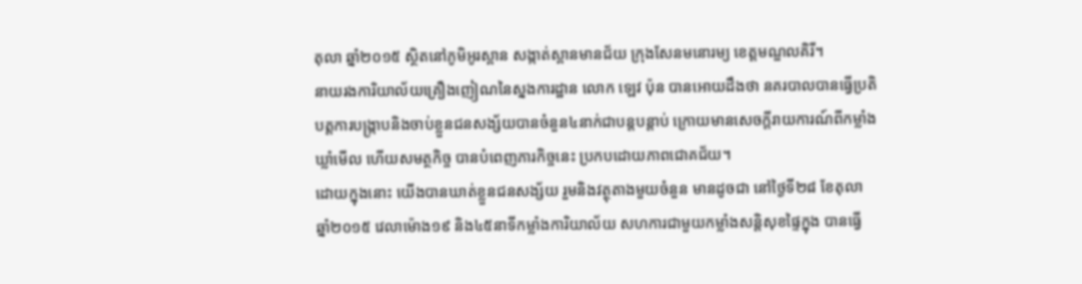តុលា ឆ្នាំ២០១៥ ស្ថិតនៅភូមិអូរស្ពាន សង្កាត់ស្ពានមានជ័យ ក្រុងសែនមនោរម្យ ខេត្តមណ្ឌលគិរី។
នាយរងការិយាល័យគ្រឿងញៀណនៃស្នងការដ្ឋាន លោក ឡេវ ប៉ុន បានអោយដឹងថា នគរបាលបានធ្វើប្រតិ
បត្តការបង្ក្រាបនិងចាប់ខ្លួនជនសង្ស័យបានចំនួន៤នាក់ជាបន្តបន្តាប់ ក្រោយមានសេចក្តីរាយការណ៍ពីកម្លាំង
ឃ្លាំមើល ហើយសមត្ថកិច្ច បានបំពេញភារកិច្ចនេះ ប្រកបដោយភាពជោគជ័យ។
ដោយក្នុងនោះ យើងបានឃាត់ខ្លួនជនសង្ស័យ រួមនិងវត្ថុតាងមួយចំនួន មានដូចជា នៅថ្ងៃទី២៨ ខែតុលា
ឆ្នាំ២០១៥ វេលាម៉ោង១៩ និង៤៥នាទីកម្លាំងការិយាល័យ សហការជាមួយកម្លាំងសន្តិសុខផ្ទៃក្នុង បានធ្វើ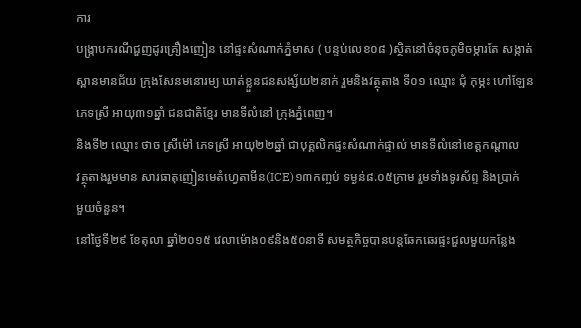ការ
បង្ក្រាបករណីជួញដូរគ្រឿងញៀន នៅផ្ទះសំណាក់ភ្នំមាស ( បន្ទប់លេខ០៨ )ស្ថិតនៅចំនុចភូមិចម្ការតែ សង្កាត់
ស្ពានមានជ័យ ក្រុងសែនមនោរម្យ ឃាត់ខ្លួនជនសង្ស័យ២នាក់ រួមនិងវត្ថុតាង ទី០១ ឈ្មោះ ជុំ កុម្ភះ ហៅឡែន
ភេទស្រី អាយុ៣១ឆ្នាំ ជនជាតិខ្មែរ មានទីលំនៅ ក្រុងភ្នំពេញ។
និងទី២ ឈ្មោះ ថាច ស្រីម៉ៅ ភេទស្រី អាយុ២២ឆ្នាំ ជាបុគ្គលិកផ្ទះសំណាក់ផ្ទាល់ មានទីលំនៅខេត្តកណ្តាល
វត្ថុតាងរួមមាន សារធាតុញៀនមេតំហ្វេតាមីន(ICE)១៣កញ្ចប់ ទម្ងន់៨.០៥ក្រាម រួមទាំងទូរស័ព្ទ និងប្រាក់
មួយចំនួន។
នៅថ្ងៃទី២៩ ខែតុលា ឆ្នាំ២០១៥ វេលាម៉ោង០៩និង៥០នាទី សមត្ថកិច្ចបានបន្តឆែកឆេរផ្ទះជួលមួយកន្លែង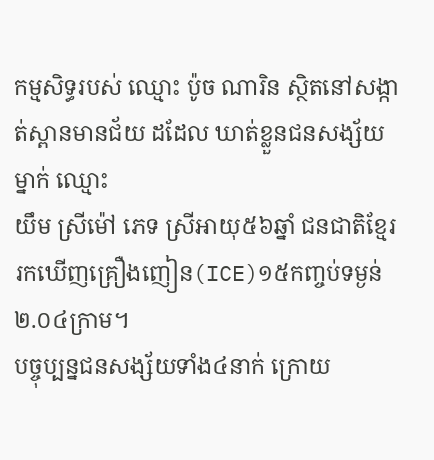កម្មសិទ្ធរបស់ ឈ្មោះ ប៉ូច ណារិន ស្ថិតនៅសង្កាត់ស្ពានមានជ័យ ដដែល ឃាត់ខ្លួនជនសង្ស័យម្នាក់ ឈ្មោះ
យឹម ស្រីម៉ៅ ភេទ ស្រីអាយុ៥៦ឆ្នាំ ជនជាតិខ្មែរ រកឃើញគ្រឿងញៀន(ICE)១៥កញ្ចប់ទម្ងន់២.០៤ក្រាម។
បច្ចុប្បន្នជនសង្ស័យទាំង៤នាក់ ក្រោយ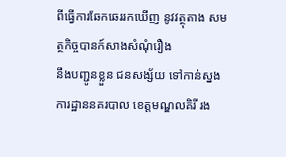ពីធ្វើការឆែកឆេររកឃើញ នូវវត្ថុតាង សមត្ថកិច្ចបានក៍សាងសំណុំរឿង
នឹងបញ្ជូនខ្លួន ជនសង្ស័យ ទៅកាន់ស្នងការដ្ឋាននគរបាល ខេត្តមណ្ឌលគិរី រង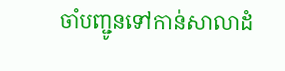ចាំបញ្ជូនទៅកាន់សាលាដំ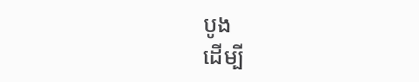បូង
ដើម្បី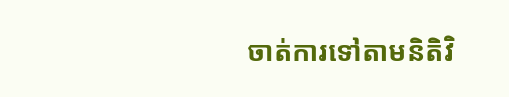ចាត់ការទៅតាមនិតិវិ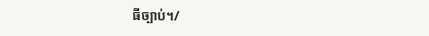ធីច្បាប់។/